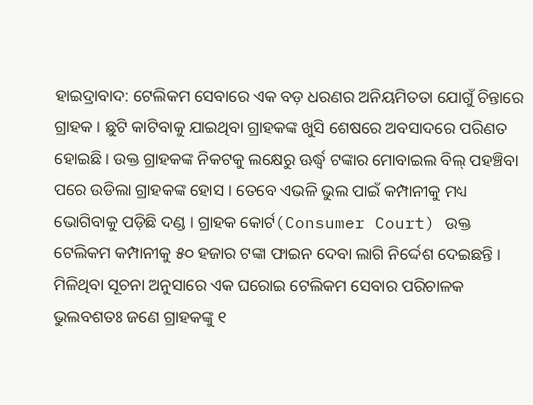ହାଇଦ୍ରାବାଦ: ଟେଲିକମ ସେବାରେ ଏକ ବଡ଼ ଧରଣର ଅନିୟମିତତା ଯୋଗୁଁ ଚିନ୍ତାରେ ଗ୍ରାହକ । ଛୁଟି କାଟିବାକୁ ଯାଇଥିବା ଗ୍ରାହକଙ୍କ ଖୁସି ଶେଷରେ ଅବସାଦରେ ପରିଣତ ହୋଇଛି । ଉକ୍ତ ଗ୍ରାହକଙ୍କ ନିକଟକୁ ଲକ୍ଷେରୁ ଊର୍ଦ୍ଧ୍ବ ଟଙ୍କାର ମୋବାଇଲ ବିଲ୍ ପହଞ୍ଚିବା ପରେ ଉଡିଲା ଗ୍ରାହକଙ୍କ ହୋସ । ତେବେ ଏଭଳି ଭୁଲ ପାଇଁ କମ୍ପାନୀକୁ ମଧ୍ୟ ଭୋଗିବାକୁ ପଡ଼ିଛି ଦଣ୍ଡ । ଗ୍ରାହକ କୋର୍ଟ(Consumer Court) ଉକ୍ତ ଟେଲିକମ କମ୍ପାନୀକୁ ୫୦ ହଜାର ଟଙ୍କା ଫାଇନ ଦେବା ଲାଗି ନିର୍ଦ୍ଦେଶ ଦେଇଛନ୍ତି ।
ମିଳିଥିବା ସୂଚନା ଅନୁସାରେ ଏକ ଘରୋଇ ଟେଲିକମ ସେବାର ପରିଚାଳକ ଭୁଲବଶତଃ ଜଣେ ଗ୍ରାହକଙ୍କୁ ୧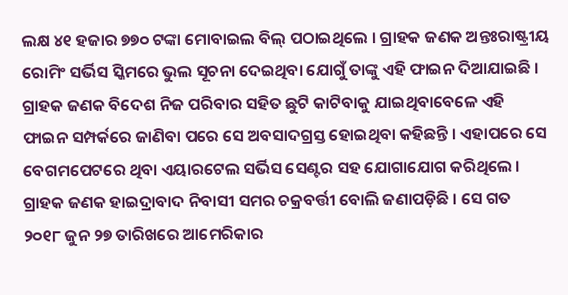ଲକ୍ଷ ୪୧ ହଜାର ୭୭୦ ଟଙ୍କା ମୋବାଇଲ ବିଲ୍ ପଠାଇଥିଲେ । ଗ୍ରାହକ ଜଣକ ଅନ୍ତଃରାଷ୍ଟ୍ରୀୟ ରୋମିଂ ସର୍ଭିସ ସ୍କିମରେ ଭୁଲ ସୂଚନା ଦେଇଥିବା ଯୋଗୁଁ ତାଙ୍କୁ ଏହି ଫାଇନ ଦିଆଯାଇଛି । ଗ୍ରାହକ ଜଣକ ବିଦେଶ ନିଜ ପରିବାର ସହିତ ଛୁଟି କାଟିବାକୁ ଯାଇଥିବାବେଳେ ଏହି ଫାଇନ ସମ୍ପର୍କରେ ଜାଣିବା ପରେ ସେ ଅବସାଦଗ୍ରସ୍ତ ହୋଇଥିବା କହିଛନ୍ତି । ଏହାପରେ ସେ ବେଗମପେଟରେ ଥିବା ଏୟାରଟେଲ ସର୍ଭିସ ସେଣ୍ଟର ସହ ଯୋଗାଯୋଗ କରିଥିଲେ ।
ଗ୍ରାହକ ଜଣକ ହାଇଦ୍ରାବାଦ ନିବାସୀ ସମର ଚକ୍ରବର୍ତ୍ତୀ ବୋଲି ଜଣାପଡ଼ିଛି । ସେ ଗତ ୨୦୧୮ ଜୁନ ୨୭ ତାରିଖରେ ଆମେରିକାର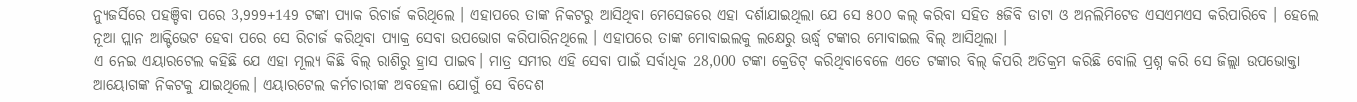ନ୍ୟୁଜର୍ସିରେ ପହଞ୍ଚିବା ପରେ 3,999+149 ଟଙ୍କା ପ୍ୟାକ ରିଚାର୍ଜ କରିଥିଲେ । ଏହାପରେ ତାଙ୍କ ନିକଟରୁ ଆସିଥିବା ମେସେଜରେ ଏହା ଦର୍ଶାଯାଇଥିଲା ଯେ ସେ ୫୦୦ କଲ୍ କରିବା ସହିତ ୫ଜିବି ଡାଟା ଓ ଅନଲିମିଟେଡ ଏସଏମଏସ କରିପାରିବେ । ହେଲେ ନୂଆ ପ୍ଲାନ ଆକ୍ଟିଭେଟ ହେବା ପରେ ସେ ରିଚାର୍ଜ କରିଥିବା ପ୍ୟାକ୍ର ସେବା ଉପଭୋଗ କରିପାରିନଥିଲେ । ଏହାପରେ ତାଙ୍କ ମୋବାଇଲକୁ ଲକ୍ଷେରୁ ଊର୍ଦ୍ଧ୍ବ ଟଙ୍କାର ମୋବାଇଲ ବିଲ୍ ଆସିଥିଲା ।
ଏ ନେଇ ଏୟାରଟେଲ କହିଛି ଯେ ଏହା ମୂଲ୍ୟ କିଛି ବିଲ୍ ରାଶିରୁ ହ୍ରାସ ପାଇବ। ମାତ୍ର ସମୀର ଏହି ସେବା ପାଇଁ ସର୍ବାଧିକ 28,000 ଟଙ୍କା କ୍ରେଡିଟ୍ କରିଥିବାବେଳେ ଏତେ ଟଙ୍କାର ବିଲ୍ କିପରି ଅତିକ୍ରମ କରିଛି ବୋଲି ପ୍ରଶ୍ନ କରି ସେ ଜିଲ୍ଲା ଉପଭୋକ୍ତା ଆୟୋଗଙ୍କ ନିକଟକୁ ଯାଇଥିଲେ। ଏୟାରଟେଲ କର୍ମଚାରୀଙ୍କ ଅବହେଳା ଯୋଗୁଁ ସେ ବିଦେଶ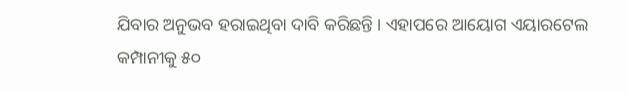ଯିବାର ଅନୁଭବ ହରାଇଥିବା ଦାବି କରିଛନ୍ତି । ଏହାପରେ ଆୟୋଗ ଏୟାରଟେଲ କମ୍ପାନୀକୁ ୫୦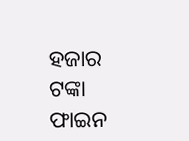ହଜାର ଟଙ୍କା ଫାଇନ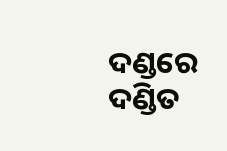ଦଣ୍ଡରେ ଦଣ୍ଡିତ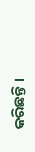କରିଛନ୍ତି ।